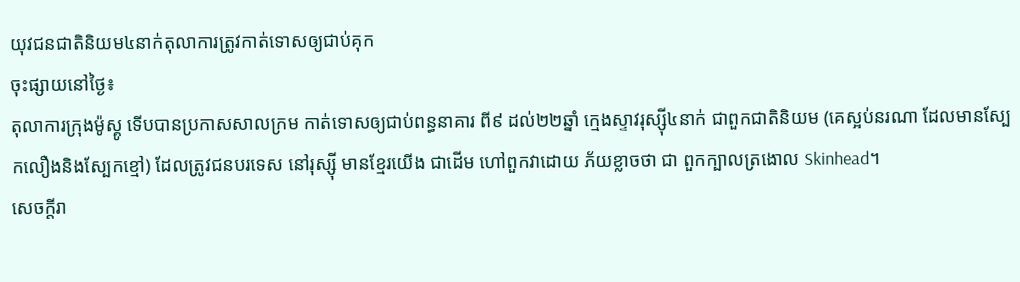យុវជនជាតិនិយម៤នាក់តុលាការត្រូវកាត់ទោសឲ្យជាប់គុក
ចុះផ្សាយនៅថ្ងៃ៖
តុលាការក្រុងម៉ូស្គូ ទើបបានប្រកាសសាលក្រម កាត់ទោសឲ្យជាប់ពន្ធនាគារ ពី៩ ដល់២២ឆ្នាំ ក្មេងស្ទាវរុស្ស៊ី៤នាក់ ជាពួកជាតិនិយម (គេស្អប់នរណា ដែលមានស្បែកលឿងនិងស្បែកខ្មៅ) ដែលត្រូវជនបរទេស នៅរុស្ស៊ី មានខ្មែរយើង ជាដើម ហៅពួកវាដោយ ភ័យខ្លាចថា ជា ពួកក្បាលត្រងោល Skinhead។
សេចក្តីរា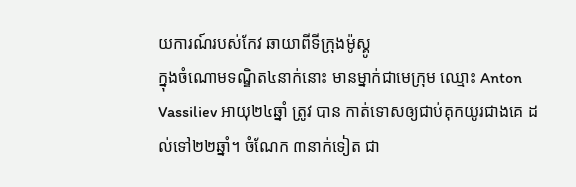យការណ៍របស់កែវ ឆាយាពីទីក្រុងម៉ូស្គូ
ក្នុងចំណោមទណ្ឌិត៤នាក់នោះ មានម្នាក់ជាមេក្រុម ឈ្មោះ Anton Vassiliev អាយុ២៤ឆ្នាំ ត្រូវ បាន កាត់ទោសឲ្យជាប់គុកយូរជាងគេ ដល់ទៅ២២ឆ្នាំ។ ចំណែក ៣នាក់ទៀត ជា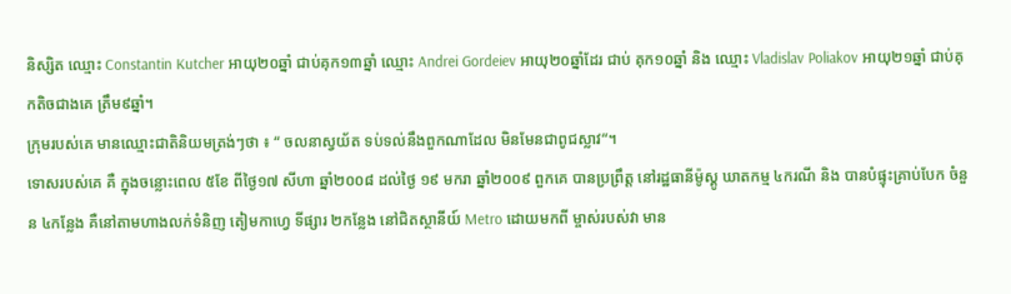និស្សិត ឈ្មោះ Constantin Kutcher អាយុ២០ឆ្នាំ ជាប់គុក១៣ឆ្នាំ ឈ្មោះ Andrei Gordeiev អាយុ២០ឆ្នាំដែរ ជាប់ គុក១០ឆ្នាំ និង ឈ្មោះ Vladislav Poliakov អាយុ២១ឆ្នាំ ជាប់គុកតិចជាងគេ ត្រឹម៩ឆ្នាំ។
ក្រុមរបស់គេ មានឈ្មោះជាតិនិយមត្រង់ៗថា ៖ “ ចលនាស្វយ័ត ទប់ទល់នឹងពួកណាដែល មិនមែនជាពូជស្លាវ“។
ទោសរបស់គេ គឺ ក្នុងចន្លោះពេល ៥ខែ ពីថ្ងៃ១៧ សីហា ឆ្នាំ២០០៨ ដល់ថ្ងៃ ១៩ មករា ឆ្នាំ២០០៩ ពួកគេ បានប្រព្រឹត្ត នៅរដ្ឋធានីម៉ូស្គូ ឃាតកម្ម ៤ករណី និង បានបំផ្ទុះគ្រាប់បែក ចំនួន ៤កន្លែង គឺនៅតាមហាងលក់ទំនិញ តៀមកាហ្វេ ទីផ្សារ ២កន្លែង នៅជិតស្ថានីយ៍ Metro ដោយមកពី ម្ចាស់របស់វា មាន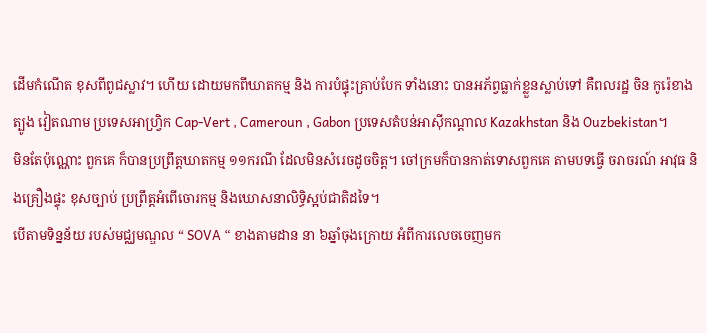ដើមកំណើត ខុសពីពូជស្លាវ។ ហើយ ដោយមកពីឃាតកម្ម និង ការបំផ្ទុះគ្រាប់បែក ទាំងនោះ បានអភ័ព្វធ្លាក់ខ្លួនស្លាប់ទៅ គឺពលរដ្ឋ ចិន កូរ៉េខាងត្បូង វៀតណាម ប្រទេសអាហ្វ្រិក Cap-Vert , Cameroun , Gabon ប្រទេសតំបន់អាស៊ីកណ្តាល Kazakhstan និង Ouzbekistan។
មិនតែប៉ុណ្ណោះ ពួកគេ ក៏បានប្រព្រឹត្តឃាតកម្ម ១១ករណី ដែលមិនសំរេចដូចចិត្ត។ ចៅក្រមក៏បានកាត់ទោសពួកគេ តាមបទធ្វើ ចរាចរណ៍ អាវុធ និងគ្រឿងផ្ទុះ ខុសច្បាប់ ប្រព្រឹត្តអំពើចោរកម្ម និងឃោសនាលិទ្ធិស្អប់ជាតិដទៃ។
បើតាមទិន្នន័យ របស់មជ្ឈមណ្ឌល “ SOVA “ ខាងតាមដាន នា ៦ឆ្នាំចុងក្រោយ អំពីការលេចចេញមក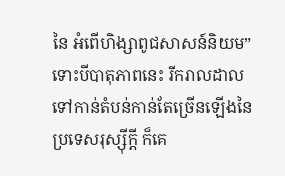នៃ អំពើហិង្សាពូជសាសន៍និយម” ទោះបីបាតុភាពនេះ រីករាលដាល ទៅកាន់តំបន់កាន់តែច្រើនឡើងនៃប្រទេសរុស្ស៊ីក្តី ក៏គេ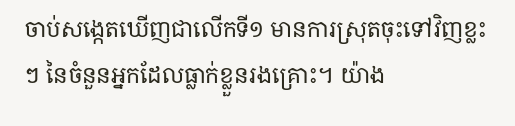ចាប់សង្កេតឃើញជាលើកទី១ មានការស្រុតចុះទៅវិញខ្លះៗ នៃចំនួនអ្នកដែលធ្លាក់ខ្លួនរងគ្រោះ។ យ៉ាង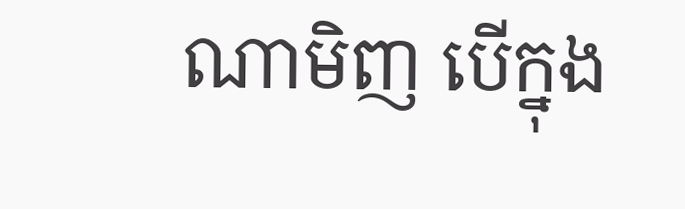ណាមិញ បើក្នុង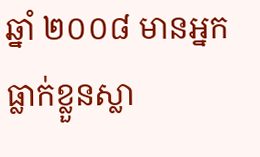ឆ្នាំ ២០០៨ មានអ្នកធ្លាក់ខ្លួនស្លា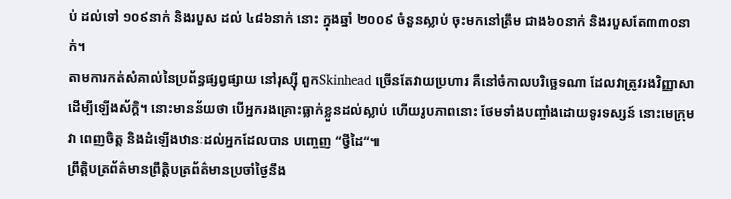ប់ ដល់ទៅ ១០៩នាក់ និងរបួស ដល់ ៤៨៦នាក់ នោះ ក្នុងឆ្នាំ ២០០៩ ចំនួនស្លាប់ ចុះមកនៅត្រឹម ជាង៦០នាក់ និងរបួសតែ៣៣០នាក់។
តាមការកត់សំគាល់នៃប្រព័ន្ធផ្សព្វផ្សាយ នៅរុស្ស៊ី ពួកSkinhead ច្រើនតែវាយប្រហារ គឺនៅចំកាលបរិច្ឆេទណា ដែលវាត្រូវរងវិញ្ញាសាដើម្បីឡើងស័ក្តិ។ នោះមានន័យថា បើអ្នករងគ្រោះធ្លាក់ខ្លួនដល់ស្លាប់ ហើយរូបភាពនោះ ថែមទាំងបញ្ចាំងដោយទូរទស្សន៍ នោះមេក្រុមវា ពេញចិត្ត និងដំឡើងឋានៈដល់អ្នកដែលបាន បញ្ចេញ “ថ្វីដៃ“៕
ព្រឹត្តិបត្រព័ត៌មានព្រឹត្តិបត្រព័ត៌មានប្រចាំថ្ងៃនឹង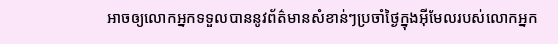អាចឲ្យលោកអ្នកទទួលបាននូវព័ត៌មានសំខាន់ៗប្រចាំថ្ងៃក្នុងអ៊ីមែលរបស់លោកអ្នក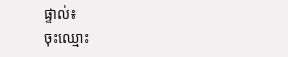ផ្ទាល់៖
ចុះឈ្មោះ